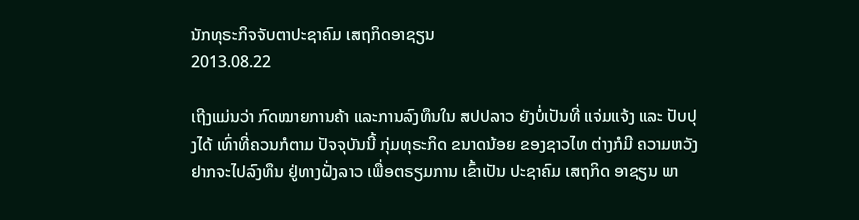ນັກທຸຣະກິຈຈັບຕາປະຊາຄົມ ເສຖກິດອາຊຽນ
2013.08.22

ເຖີງແມ່ນວ່າ ກົດໝາຍການຄ້າ ແລະການລົງທຶນໃນ ສປປລາວ ຍັງບໍ່ເປັນທີ່ ແຈ່ມແຈ້ງ ແລະ ປັບປຸງໄດ້ ເທົ່າທີ່ຄວນກໍຕາມ ປັຈຈຸບັນນີ້ ກຸ່ມທຸຣະກິດ ຂນາດນ້ອຍ ຂອງຊາວໄທ ຕ່າງກໍມີ ຄວາມຫວັງ ຢາກຈະໄປລົງທຶນ ຢູ່ທາງຝັ່ງລາວ ເພື່ອຕຣຽມການ ເຂົ້າເປັນ ປະຊາຄົມ ເສຖກິດ ອາຊຽນ ພາ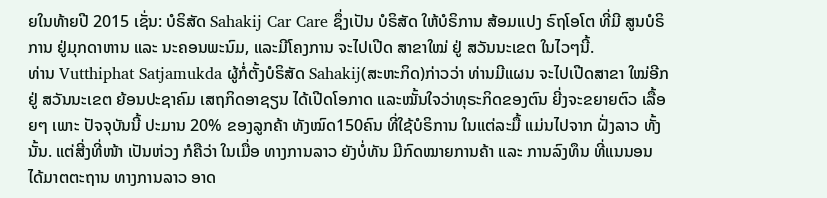ຍໃນທ້າຍປີ 2015 ເຊັ່ນ: ບໍຣິສັດ Sahakij Car Care ຊຶ່ງເປັນ ບໍຣິສັດ ໃຫ້ບໍຣິການ ສ້ອມແປງ ຣົຖໂອໂຕ ທີ່ມີ ສູນບໍຣິການ ຢູ່ມຸກດາຫານ ແລະ ນະຄອນພະນົມ, ແລະມີໂຄງການ ຈະໄປເປີດ ສາຂາໃໝ່ ຢູ່ ສວັນນະເຂຕ ໃນໄວໆນີ້.
ທ່ານ Vutthiphat Satjamukda ຜູ້ກໍ່ຕັ້ງບໍຣິສັດ Sahakij(ສະຫະກິດ)ກ່າວວ່າ ທ່ານມີແຜນ ຈະໄປເປີດສາຂາ ໃໝ່ອີກຢູ່ ສວັນນະເຂຕ ຍ້ອນປະຊາຄົມ ເສຖກິດອາຊຽນ ໄດ້ເປີດໂອກາດ ແລະໝັ້ນໃຈວ່າທຸຣະກິດຂອງຕົນ ຍີ່ງຈະຂຍາຍຕົວ ເລື້ອຍໆ ເພາະ ປັຈຈຸບັນນີ້ ປະມານ 20% ຂອງລູກຄ້າ ທັງໝົດ150ຄົນ ທີ່ໃຊ້ບໍຣິການ ໃນແຕ່ລະມື້ ແມ່ນໄປຈາກ ຝັ່ງລາວ ທັ້ງນັ້ນ. ແຕ່ສີ່ງທີ່ໜ້າ ເປັນຫ່ວງ ກໍຄືວ່າ ໃນເມື່ອ ທາງການລາວ ຍັງບໍ່ທັນ ມີກົດໝາຍການຄ້າ ແລະ ການລົງທຶນ ທີ່ແນນອນ ໄດ້ມາຕຕະຖານ ທາງການລາວ ອາດ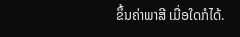ຂຶ້ນຄ່າພາສີ ເມື່ອໃດກໍໄດ້.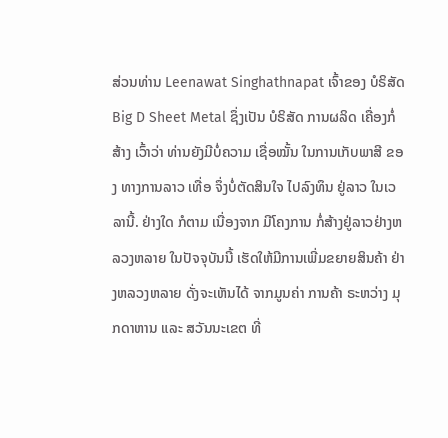ສ່ວນທ່ານ Leenawat Singhathnapat ເຈົ້າຂອງ ບໍຣິສັດ Big D Sheet Metal ຊຶ່ງເປັນ ບໍຣິສັດ ການຜລິດ ເຄື່ອງກໍ່ສ້າງ ເວົ້າວ່າ ທ່ານຍັງມີບໍ່ຄວາມ ເຊື່ອໝັ້ນ ໃນການເກັບພາສີ ຂອງ ທາງການລາວ ເທື່ອ ຈຶ່ງບໍ່ຕັດສິນໃຈ ໄປລົງທຶນ ຢູ່ລາວ ໃນເວລານີ້. ຢ່າງໃດ ກໍຕາມ ເນື່ອງຈາກ ມີໂຄງການ ກໍ່ສ້າງຢູ່ລາວຢ່າງຫລວງຫລາຍ ໃນປັຈຈຸບັນນີ້ ເຮັດໃຫ້ມີການເພີ່ມຂຍາຍສິນຄ້າ ຢ່າງຫລວງຫລາຍ ດັ່ງຈະເຫັນໄດ້ ຈາກມູນຄ່າ ການຄ້າ ຣະຫວ່າງ ມຸກດາຫານ ແລະ ສວັນນະເຂຕ ທີ່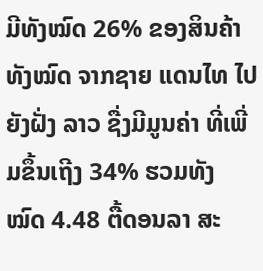ມີທັງໝົດ 26% ຂອງສິນຄ້າທັງໝົດ ຈາກຊາຍ ແດນໄທ ໄປຍັງຝັ່ງ ລາວ ຊື່ງມີມູນຄ່າ ທີ່ເພີ່ມຂຶ້ນເຖີງ 34% ຮວມທັງ ໝົດ 4.48 ຕື້ດອນລາ ສະ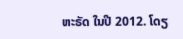ຫະຣັດ ໃນປີ 2012. ໂດຽ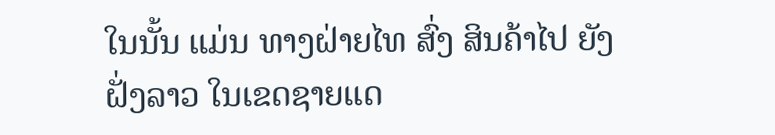ໃນນັ້ນ ແມ່ນ ທາງຝ່າຍໄທ ສົ່ງ ສິນຄ້າໄປ ຍັງຝັ່ງລາວ ໃນເຂດຊາຍແດ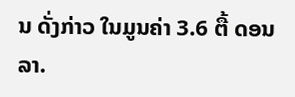ນ ດັ່ງກ່າວ ໃນມູນຄ່າ 3.6 ຕື້ ດອນລາ.